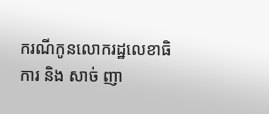ករណីកូនលោករដ្ឋលេខាធិការ និង សាច់ ញា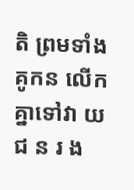តិ ព្រមទាំងគូកន លើកគ្នាទៅវា យ ជ ន រ ង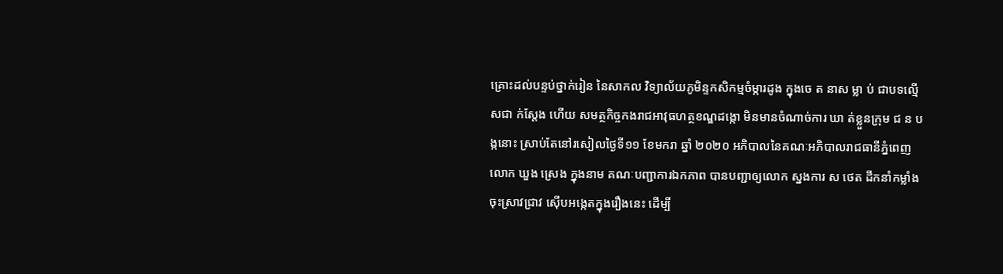គ្រោះដល់បន្ទប់ថ្នាក់រៀន នៃសាកល វិទ្យាល័យភូមិន្ទកសិកម្មចំម្ការដូង ក្នុងចេ ត នាស ម្លា ប់ ជាបទល្មើសជា ក់ស្តែង ហើយ សមត្ថកិច្ចកងរាជអាវុធហត្ថខណ្ឌដង្កោ មិនមានចំណាច់ការ ឃា ត់ខ្លួនក្រុម ជ ន ប ង្កនោះ ស្រាប់តែនៅរសៀលថ្ងៃទី១១ ខែមករា ឆ្នាំ ២០២០ អភិបាលនៃគណៈអភិបាលរាជធានីភ្នំពេញ លោក ឃួង ស្រេង ក្នុងនាម គណៈបញ្ជាការឯកភាព បានបញ្ជាឲ្យលោក ស្នងការ ស ថេត ដឹកនាំកម្លាំងចុះស្រាវជ្រាវ ស៊ើបអង្កេតក្នុងរឿងនេះ ដើម្បី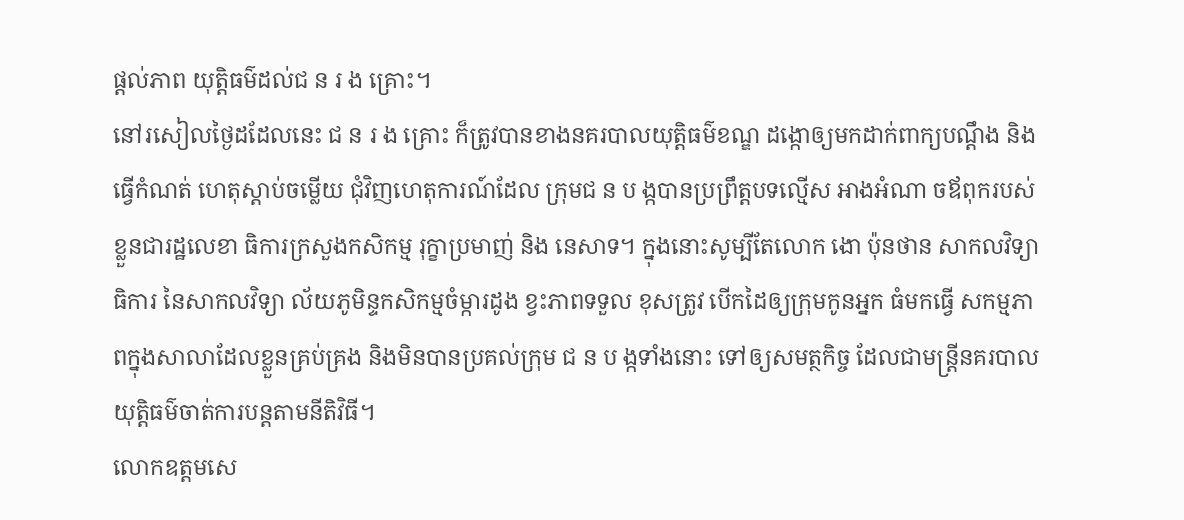ផ្តល់ភាព យុត្តិធម៌ដល់ជ ន រ ង គ្រោះ។
នៅរសៀលថ្ងៃដដែលនេះ ជ ន រ ង គ្រោះ ក៏ត្រូវបានខាងនគរបាលយុត្តិធម៌ខណ្ឌ ដង្កោឲ្យមកដាក់ពាក្យបណ្តឹង និងធ្វើកំណត់ ហេតុស្តាប់ចម្លើយ ជុំវិញហេតុការណ៍ដែល ក្រុមជ ន ប ង្កបានប្រព្រឹត្តបទល្មើស អាងអំណា ចឪពុករបស់ខ្លួនជារដ្ឋលេខា ធិការក្រសួងកសិកម្ម រុក្ខាប្រមាញ់ និង នេសាទ។ ក្នុងនោះសូម្បីតែលោក ងោ ប៉ុនថាន សាកលវិទ្យាធិការ នៃសាកលវិទ្យា ល័យភូមិន្ទកសិកម្មចំម្ការដូង ខ្វះភាពទទួល ខុសត្រូវ បើកដៃឲ្យក្រុមកូនអ្នក ធំមកធ្វើ សកម្មភាពក្នុងសាលាដែលខ្លួនគ្រប់គ្រង និងមិនបានប្រគល់ក្រុម ជ ន ប ង្កទាំងនោះ ទៅឲ្យសមត្ថកិច្ច ដែលជាមន្រ្តីនគរបាល យុត្តិធម៌ចាត់ការបន្តតាមនីតិវិធី។
លោកឧត្តមសេ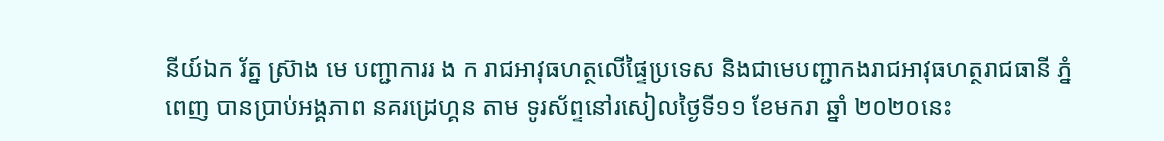នីយ៍ឯក រ័ត្ន ស្រ៊ាង មេ បញ្ជាការរ ង ក រាជអាវុធហត្ថលើផ្ទៃប្រទេស និងជាមេបញ្ជាកងរាជអាវុធហត្ថរាជធានី ភ្នំពេញ បានប្រាប់អង្គភាព នគរដ្រេហ្គន តាម ទូរស័ព្ទនៅរសៀលថ្ងៃទី១១ ខែមករា ឆ្នាំ ២០២០នេះ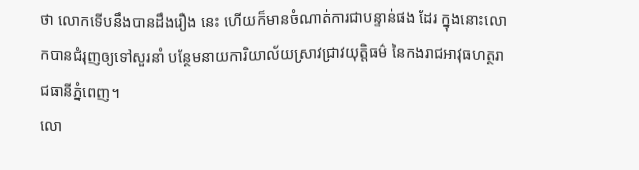ថា លោកទើបនឹងបានដឹងរឿង នេះ ហើយក៏មានចំណាត់ការជាបន្ទាន់ផង ដែរ ក្នុងនោះលោកបានជំរុញឲ្យទៅសួរនាំ បន្ថែមនាយការិយាល័យស្រាវជ្រាវយុត្តិធម៌ នៃកងរាជអាវុធហត្ថរាជធានីភ្នំពេញ។
លោ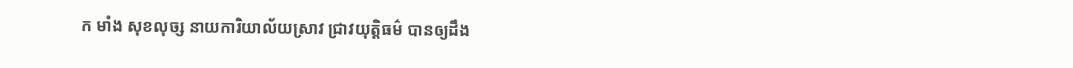ក មាំង សុខលុច្ស នាយការិយាល័យស្រាវ ជ្រាវយុត្តិធម៌ បានឲ្យដឹង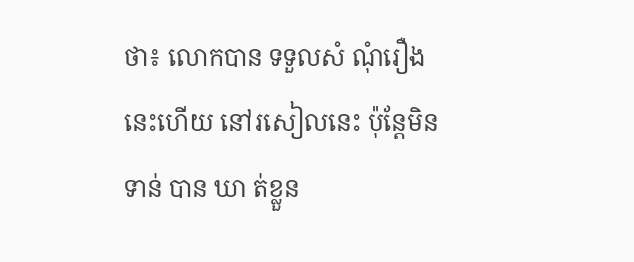ថា៖ លោកបាន ទទួលសំ ណុំរឿងនេះហើយ នៅរសៀលនេះ ប៉ុន្តែមិន ទាន់ បាន ឃា ត់ខ្លួន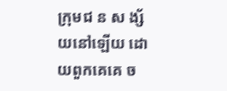ក្រុមជ ន ស ង្ស័ យនៅឡើយ ដោយពួកគេគេ ច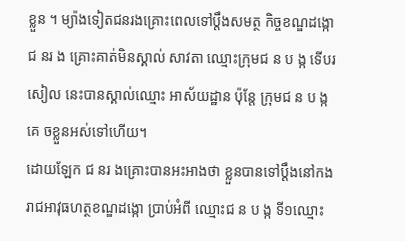ខ្លួន ។ ម្យ៉ាងទៀតជនរងគ្រោះពេលទៅប្តឹងសមត្ថ កិច្ចខណ្ឌដង្កោ ជ នរ ង គ្រោះគាត់មិនស្គាល់ សាវតា ឈ្មោះក្រុមជ ន ប ង្ក ទើបរសៀល នេះបានស្គាល់ឈ្មោះ អាស័យដ្ឋាន ប៉ុន្តែ ក្រុមជ ន ប ង្ក គេ ចខ្លួនអស់ទៅហើយ។
ដោយឡែក ជ នរ ងគ្រោះបានអះអាងថា ខ្លួនបានទៅប្តឹងនៅកងរាជអាវុធហត្ថខណ្ឌដង្កោ ប្រាប់អំពី ឈ្មោះជ ន ប ង្ក ទី១ឈ្មោះ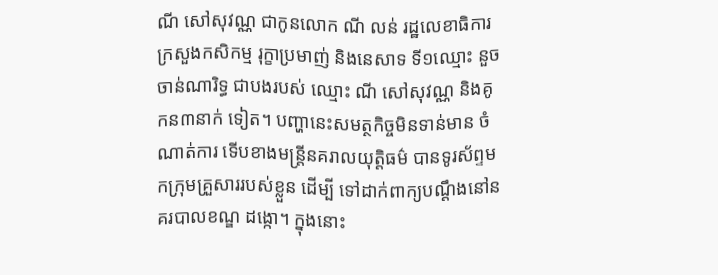ណី សៅសុវណ្ណ ជាកូនលោក ណី លន់ រដ្ឋលេខាធិការ ក្រសួងកសិកម្ម រុក្ខាប្រមាញ់ និងនេសាទ ទី១ឈ្មោះ នួច ចាន់ណារិទ្ធ ជាបងរបស់ ឈ្មោះ ណី សៅសុវណ្ណ និងគូកន៣នាក់ ទៀត។ បញ្ហានេះសមត្ថកិច្ចមិនទាន់មាន ចំណាត់ការ ទើបខាងមន្រ្តីនគរាលយុត្តិធម៌ បានទូរស័ព្ទមកក្រុមគ្រួសាររបស់ខ្លួន ដើម្បី ទៅដាក់ពាក្យបណ្តឹងនៅនគរបាលខណ្ឌ ដង្កោ។ ក្នុងនោះ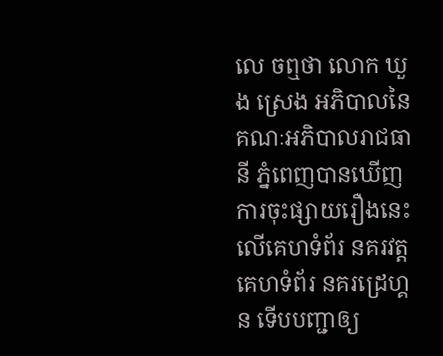លេ ចឮថា លោក ឃួង ស្រេង អភិបាលនៃគណៈអភិបាលរាជធានី ភ្នំពេញបានឃើញការចុះផ្សាយរឿងនេះ លើគេហទំព័រ នគរវត្ត គេហទំព័រ នគរដ្រេហ្គន ទើបបញ្ជាឲ្យ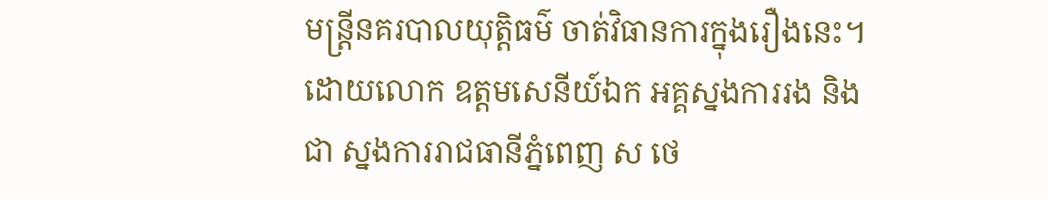មន្រ្តីនគរបាលយុត្តិធម៌ ចាត់វិធានការក្នុងរឿងនេះ។
ដោយលោក ឧត្តមសេនីយ៍ឯក អគ្គស្នងការរង និងជា ស្នងការរាជធានីភ្នំពេញ ស ថេ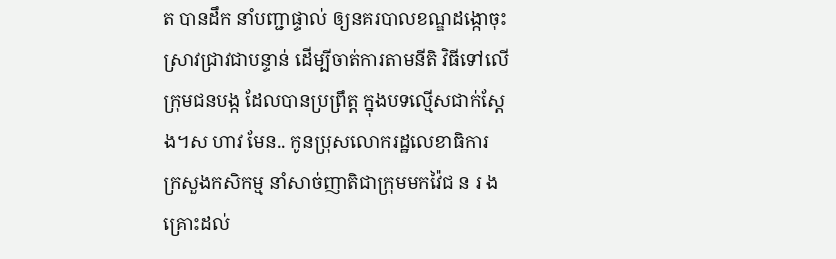ត បានដឹក នាំបញ្ជាផ្ទាល់ ឲ្យនគរបាលខណ្ឌដង្កោចុះ ស្រាវជ្រាវជាបន្ទាន់ ដើម្បីចាត់ការតាមនីតិ វិធីទៅលើក្រុមជនបង្ក ដែលបានប្រព្រឹត្ត ក្នុងបទល្មើសជាក់ស្តែង។ស ហាវ មែន.. កូនប្រុសលោករដ្ឋលេខាធិការ ក្រសួងកសិកម្ម នាំសាច់ញាតិជាក្រុមមកវ៉ៃជ ន រ ងគ្រោះដល់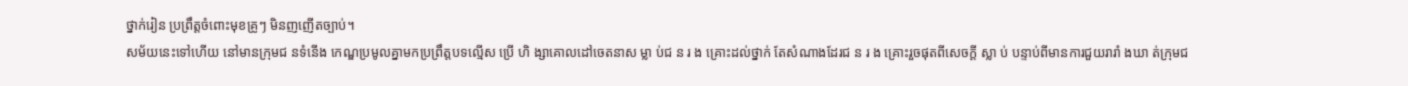ថ្នាក់រៀន ប្រព្រឹត្តចំពោះមុខគ្រូៗ មិនញញើតច្បាប់។
សម័យនេះទៅហើយ នៅមានក្រុមជ នទំនើង កេណ្ឌប្រមូលគ្នាមកប្រព្រឹត្តបទល្មើស ប្រើ ហិ ង្សាគោលដៅចេតនាស ម្លា ប់ជ ន រ ង គ្រោះដល់ថ្នាក់ តែសំណាងដែរជ ន រ ង គ្រោះរួចផុតពីសេចក្តី ស្លា ប់ បន្ទាប់ពីមានការជួយរារាំ ងឃា ត់ក្រុមជ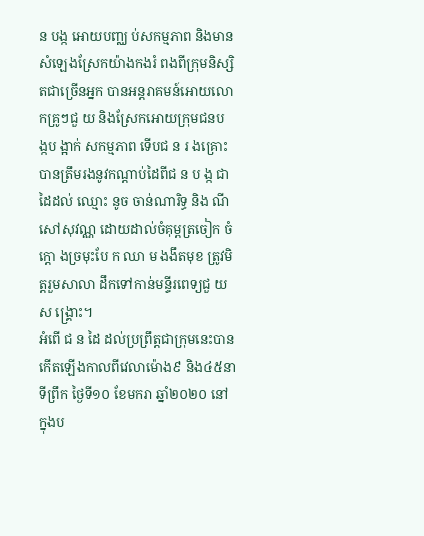ន បង្ក អោយបញ្ឈ ប់សកម្មភាព និងមានសំឡេងស្រែកយ៉ាងកងរំ ពងពីក្រុមនិស្សិតជាច្រើនអ្នក បានអន្តរាគមន៍អោយលោកគ្រូៗជួ យ និងស្រែកអោយក្រុមជនប ង្កប ង្អាក់ សកម្មភាព ទើបជ ន រ ងគ្រោះបានត្រឹមរងនូវកណ្តាប់ដៃពីជ ន ប ង្ក ជាដៃដល់ ឈ្មោះ នូច ចាន់ណារិទ្ធ និង ណី សៅសុវណ្ណ ដោយដាល់ចំគុម្ពត្រចៀក ចំក្តោ ងច្រមុះបែ ក ឈា ម ងងឹតមុខ ត្រូវមិត្តរួមសាលា ដឹកទៅកាន់មន្ទីរពេទ្យជួ យ ស ង្គ្រោះ។
អំពើ ជ ន ដៃ ដល់ប្រព្រឹត្តជាក្រុមនេះបានកើតឡើងកាលពីវេលាម៉ោង៩ និង៤៥នាទីព្រឹក ថ្ងៃទី១០ ខែមករា ឆ្នាំ២០២០ នៅក្នុងប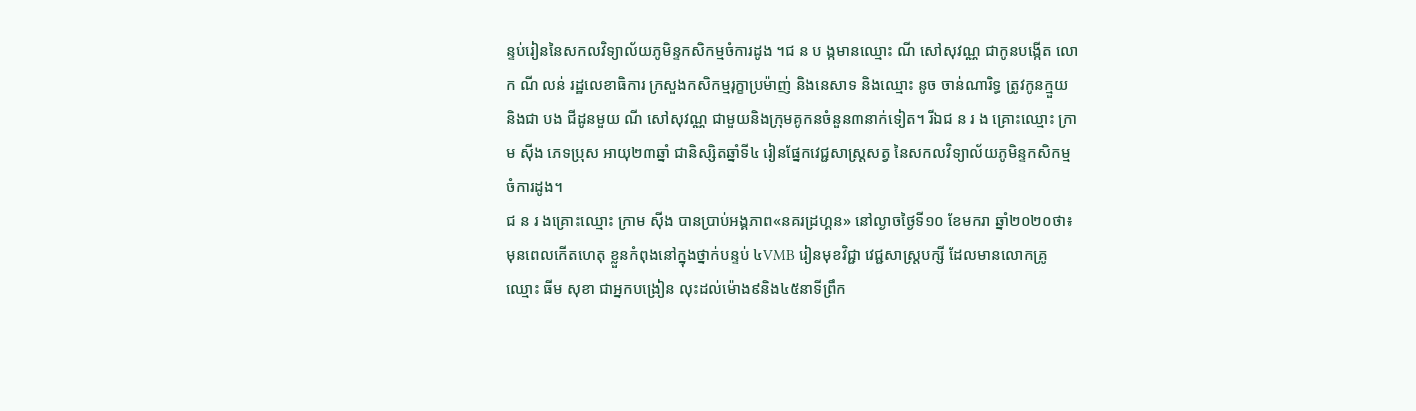ន្ទប់រៀននៃសកលវិទ្យាល័យភូមិន្ទកសិកម្មចំការដូង ។ជ ន ប ង្កមានឈ្មោះ ណី សៅសុវណ្ណ ជាកូនបង្កើត លោក ណី លន់ រដ្ឋលេខាធិការ ក្រសួងកសិកម្មរុក្ខាប្រម៉ាញ់ និងនេសាទ និងឈ្មោះ នូច ចាន់ណារិទ្ធ ត្រូវកូនក្មួយ និងជា បង ជីដូនមួយ ណី សៅសុវណ្ណ ជាមួយនិងក្រុមគូកនចំនួន៣នាក់ទៀត។ រីឯជ ន រ ង គ្រោះឈ្មោះ ក្រាម សុីង ភេទប្រុស អាយុ២៣ឆ្នាំ ជានិស្សិតឆ្នាំទី៤ រៀនផ្នែកវេជ្ជសាស្ត្រសត្វ នៃសកលវិទ្យាល័យភូមិន្ទកសិកម្មចំការដូង។
ជ ន រ ងគ្រោះឈ្មោះ ក្រាម សុីង បានប្រាប់អង្គភាព«នគរដ្រហ្គន» នៅល្ងាចថ្ងៃទី១០ ខែមករា ឆ្នាំ២០២០ថា៖ មុនពេលកើតហេតុ ខ្លួនកំពុងនៅក្នុងថ្នាក់បន្ទប់ ៤VMB រៀនមុខវិជ្ជា វេជ្ជសាស្ត្របក្សី ដែលមានលោកគ្រូឈ្មោះ ធីម សុខា ជាអ្នកបង្រៀន លុះដល់ម៉ោង៩និង៤៥នាទីព្រឹក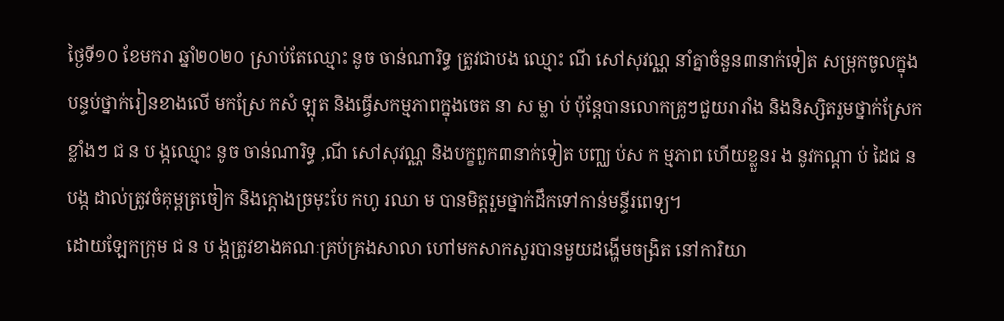ថ្ងៃទី១០ ខែមករា ឆ្នាំ២០២០ ស្រាប់តែឈ្មោះ នូច ចាន់ណារិទ្ធ ត្រូវជាបង ឈ្មោះ ណី សៅសុវណ្ណ នាំគ្នាចំនួន៣នាក់ទៀត សម្រុកចូលក្នុងបន្ទប់ថ្នាក់រៀនខាងលើ មកស្រែ កសំ ឡុត និងធ្វើសកម្មភាពក្នុងចេត នា ស ម្លា ប់ ប៉ុន្តែបានលោកគ្រូៗជួយរារាំង និងនិស្សិតរួមថ្នាក់ស្រែកខ្លាំងៗ ជ ន ប ង្កឈ្មោះ នូច ចាន់ណារិទ្ធ ,ណី សៅសុវណ្ណ និងបក្ខពួក៣នាក់ទៀត បញ្ឈ ប់ស ក ម្មភាព ហើយខ្លួនរ ង នូវកណ្តា ប់ ដៃជ ន បង្ក ដាល់ត្រូវចំគុម្ពត្រចៀក និងក្តោងច្រមុះបែ កហូ រឈា ម បានមិត្តរួមថ្នាក់ដឹកទៅកាន់មន្ទីរពេទ្យ។
ដោយឡែកក្រុម ជ ន ប ង្កត្រូវខាងគណៈគ្រប់គ្រងសាលា ហៅមកសាកសួរបានមួយដង្ហើមចង្រិត នៅការិយា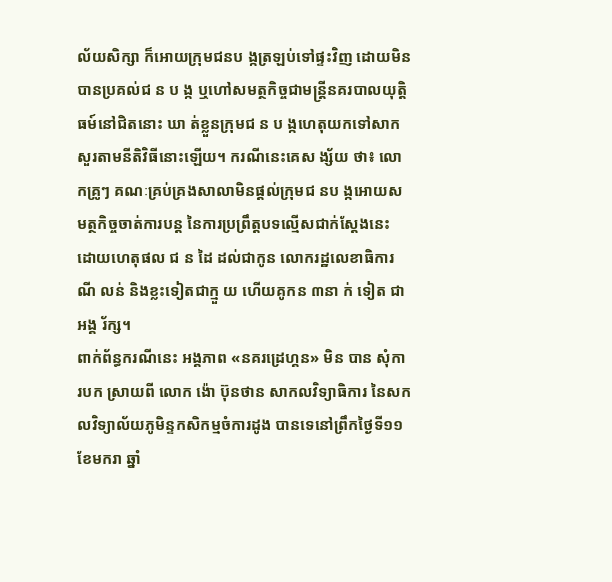ល័យសិក្សា ក៏អោយក្រុមជនប ង្កត្រឡប់ទៅផ្ទះវិញ ដោយមិនបានប្រគល់ជ ន ប ង្ក ឬហៅសមត្ថកិច្ចជាមន្ត្រីនគរបាលយុត្តិធម៍នៅជិតនោះ ឃា ត់ខ្លួនក្រុមជ ន ប ង្កហេតុយកទៅសាកសួរតាមនីតិវិធីនោះឡើយ។ ករណីនេះគេស ង្ស័យ ថា៖ លោកគ្រូៗ គណៈគ្រប់គ្រងសាលាមិនផ្តល់ក្រុមជ នប ង្កអោយសមត្ថកិច្ចចាត់ការបន្ត នៃការប្រព្រឹត្តបទល្មើសជាក់ស្តែងនេះ ដោយហេតុផល ជ ន ដៃ ដល់ជាកូន លោករដ្ឋលេខាធិការ ណី លន់ និងខ្លះទៀតជាក្មួ យ ហើយគូកន ៣នា ក់ ទៀត ជាអង្គ រ័ក្ស។
ពាក់ព័ន្ធករណីនេះ អង្គភាព «នគរដ្រេហ្គន» មិន បាន សុំកា របក ស្រាយពី លោក ង៉ោ ប៊ុនថាន សាកលវិទ្យាធិការ នៃសកលវិទ្យាល័យភូមិន្ទកសិកម្មចំការដូង បានទេនៅព្រឹកថ្ងៃទី១១ ខែមករា ឆ្នាំ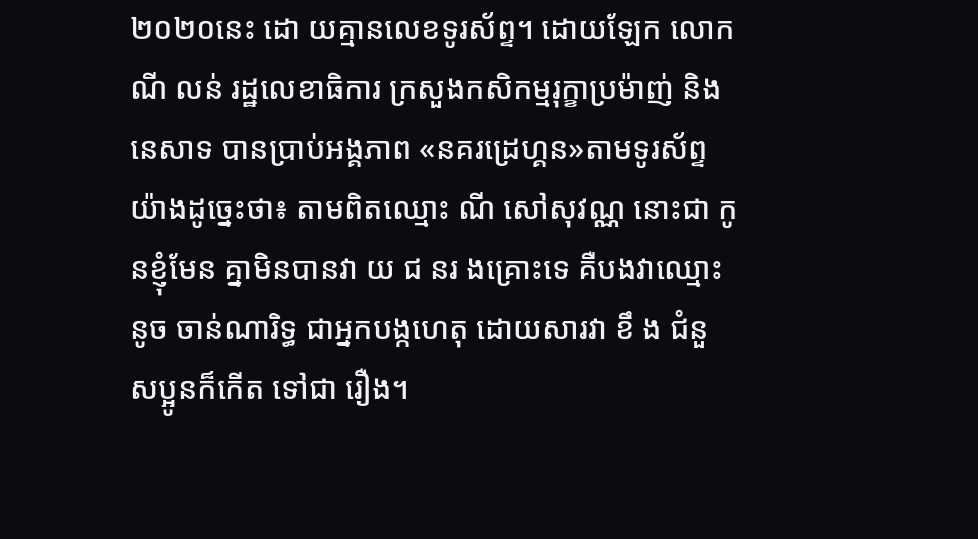២០២០នេះ ដោ យគ្មានលេខទូរស័ព្ទ។ ដោយឡែក លោក ណី លន់ រដ្ឋលេខាធិការ ក្រសួងកសិកម្មរុក្ខាប្រម៉ាញ់ និងនេសាទ បានប្រាប់អង្គភាព «នគរដ្រេហ្គន»តាមទូរស័ព្ទយ៉ាងដូច្នេះថា៖ តាមពិតឈ្មោះ ណី សៅសុវណ្ណ នោះជា កូ នខ្ញុំមែន គ្នាមិនបានវា យ ជ នរ ងគ្រោះទេ គឺបងវាឈ្មោះ នូច ចាន់ណារិទ្ធ ជាអ្នកបង្កហេតុ ដោយសារវា ខឹ ង ជំនួ សប្អូនក៏កើត ទៅជា រឿង។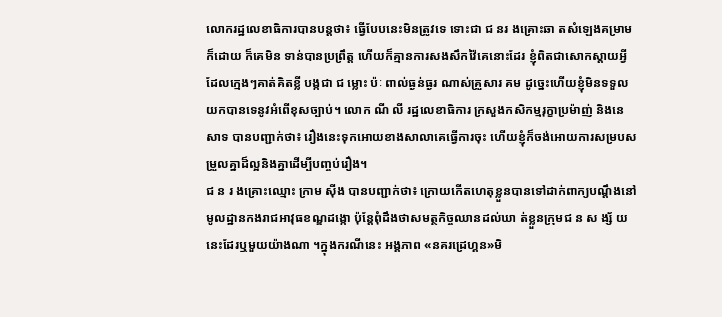លោករដ្ឋលេខាធិការបានបន្តថា៖ ធ្វើបែបនេះមិនត្រូវទេ ទោះជា ជ នរ ងគ្រោះឆា តសំឡេងគម្រាមក៏ដោយ ក៏គេមិន ទាន់បានប្រព្រឹត្ត ហើយក៏គ្មានការសងសឹកវ៉ៃគេនោះដែរ ខ្ញុំពិតជាសោកស្តាយអ្វីដែលក្មេងៗគាត់គិតខ្លី បង្កជា ជ ម្លោះ ប៉ៈ ពាល់ធ្ងន់ធ្ងរ ណាស់គ្រួសារ គម ដូច្នេះហើយខ្ញុំមិនទទួលយកបានទេនូវអំពើខុសច្បាប់។ លោក ណី លី រដ្ឋលេខាធិការ ក្រសួងកសិកម្មរុក្ខាប្រម៉ាញ់ និងនេសាទ បានបញ្ជាក់ថា៖ រឿងនេះទុកអោយខាងសាលាគេធ្វើការចុះ ហើយខ្ញុំក៏ចង់អោយការសម្របសម្រួលគ្នាដ៏ល្អនិងគ្នាដើម្បីបញ្ចប់រឿង។
ជ ន រ ងគ្រោះឈ្មោះ ក្រាម សុីង បានបញ្ជាក់ថា៖ ក្រោយកើតហេតុខ្លួនបានទៅដាក់ពាក្យបណ្តឹងនៅមូលដ្ឋានកងរាជអាវុធខណ្ឌដង្កោ ប៉ុន្តែពុំដឹងថាសមត្ថកិច្ចឈានដល់ឃា ត់ខ្លួនក្រុមជ ន ស ង្ស័ យនេះដែរឬមួយយ៉ាងណា ។ក្នុងករណីនេះ អង្គភាព «នគរដ្រេហ្គន»មិ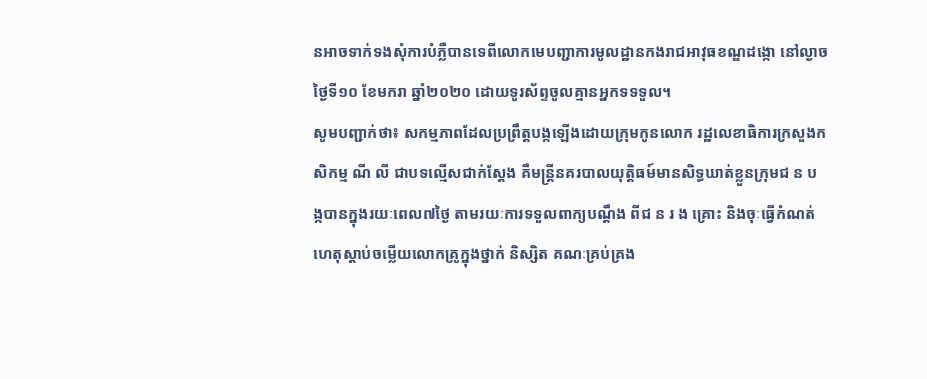នអាចទាក់ទងសុំការបំភ្លឺបានទេពីលោកមេបញ្ជាការមូលដ្ឋានកងរាជអាវុធខណ្ឌដង្កោ នៅល្ងាចថ្ងៃទី១០ ខែមករា ឆ្នាំ២០២០ ដោយទូរស័ព្ទចូលគ្មានអ្នកទទទួល។
សូមបញ្ជាក់ថា៖ សកម្មភាពដែលប្រព្រឹត្តបង្កឡើងដោយក្រុមកូនលោក រដ្ឋលេខាធិការក្រសួងកសិកម្ម ណី លី ជាបទល្មើសជាក់ស្តែង គឺមន្ត្រីនគរបាលយុត្តិធម៍មានសិទ្ធឃាត់ខ្លួនក្រុមជ ន ប ង្កបានក្នុងរយៈពេល៧ថ្ងៃ តាមរយៈការទទួលពាក្យបណ្តឹង ពីជ ន រ ង គ្រោះ និងចុៈធ្វើកំណត់ហេតុស្តាប់ចម្លើយលោកគ្រូក្នុងថ្នាក់ និស្សិត គណៈគ្រប់គ្រង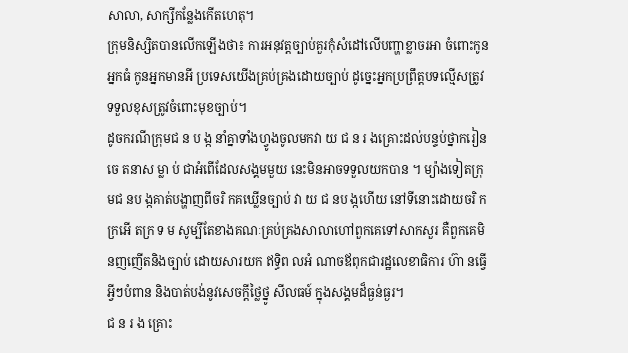សាលា, សាក្សីកន្លែងកើតហេតុ។
ក្រុមនិស្សិតបានលើកឡើងថា៖ ការអនុវត្តច្បាប់គួរកុំសំដៅលើបញ្ហាខ្លាចរអា ចំពោះកូនអ្នកធំ កូនអ្នកមានអី ប្រទេសយើងគ្រប់គ្រងដោយច្បាប់ ដូច្នេះអ្នកប្រព្រឹត្តបទល្មើសត្រូវទទួលខុសត្រូវចំពោះមុខច្បាប់។
ដូចករណីក្រុមជ ន ប ង្ក នាំគ្នាទាំងហ្វូងចូលមកវា យ ជ ន រ ងគ្រោះដល់បន្ទប់ថ្នាករៀន ចេ តនាស ម្លា ប់ ជាអំពើដែលសង្គមមួយ នេះមិនអាចទទួលយកបាន ។ ម្យ៉ាងទៀតក្រុមជ នប ង្កគាត់បង្ហាញពីចរិ កគឃ្លើនច្បាប់ វា យ ជ នប ង្កហើយ នៅទីនោះដោយចរិ កក្រអើ តក្រ ទ ម សូម្បីតែខាងគណៈគ្រប់គ្រងសាលាហៅពួកគេទៅសាកសួរ គឺពួកគេមិនញញើតនិងច្បាប់ ដោយសារយក ឥទ្ធិព លអំ ណាចឪពុកជារដ្ឋលេខាធិការ ហ៊ា នធ្វើអ្វីៗបំពាន និងបាត់បង់នូវសេចក្តីថ្លៃថ្នូ សីលធម៍ ក្នុងសង្គមដ៏ធ្ងន់ធ្ងរ។
ជ ន រ ង គ្រោះ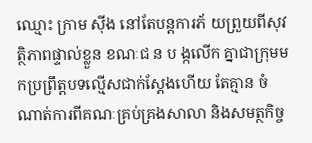ឈ្មោះ ក្រាម សុីង នៅតែបន្តការភ័ យព្រួយពីសុវត្ថិភាពផ្ទាល់ខ្លួន ខណៈជ ន ប ង្កលើក គ្នាជាក្រុមមកប្រព្រឹត្តបទល្មើសជាក់ស្តែងហើយ តែគ្មាន ចំណាត់ការពីគណៈគ្រប់គ្រងសាលា និងសមត្ថកិច្ច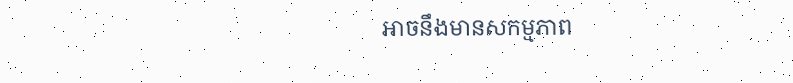អាចនឹងមានសកម្មភាព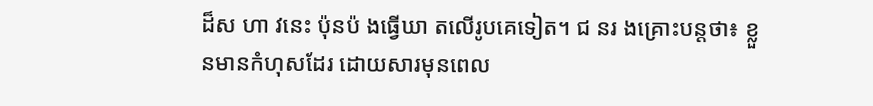ដ៏ស ហា វនេះ ប៉ុនប៉ ងធ្វើឃា តលើរូបគេទៀត។ ជ នរ ងគ្រោះបន្តថា៖ ខ្លួនមានកំហុសដែរ ដោយសារមុនពេល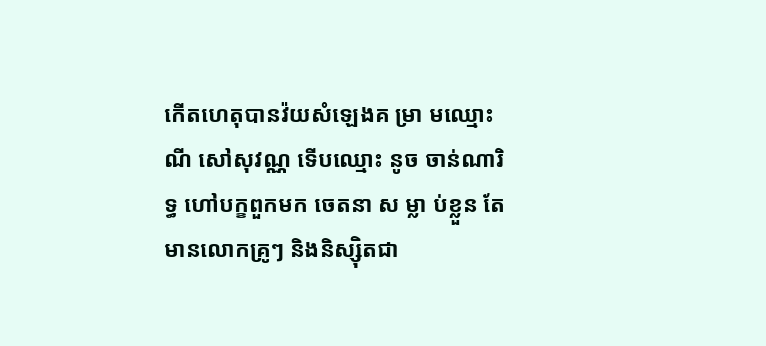កើតហេតុបានវ៉យសំឡេងគ ម្រា មឈ្មោះ ណី សៅសុវណ្ណ ទើបឈ្មោះ នូច ចាន់ណារិទ្ធ ហៅបក្ខពួកមក ចេតនា ស ម្លា ប់ខ្លួន តែមានលោកគ្រូៗ និងនិស្សុិតជា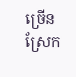ច្រើនស្រែក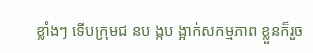ខ្លាំងៗ ទើបក្រុមជ នប ង្កប ង្អាក់សកម្មភាព ខ្លួនក៏រួច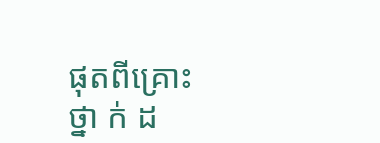ផុតពីគ្រោះ ថ្នា ក់ ដ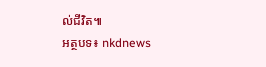ល់ជីវិត៕
អត្ថបទ៖ nkdnews